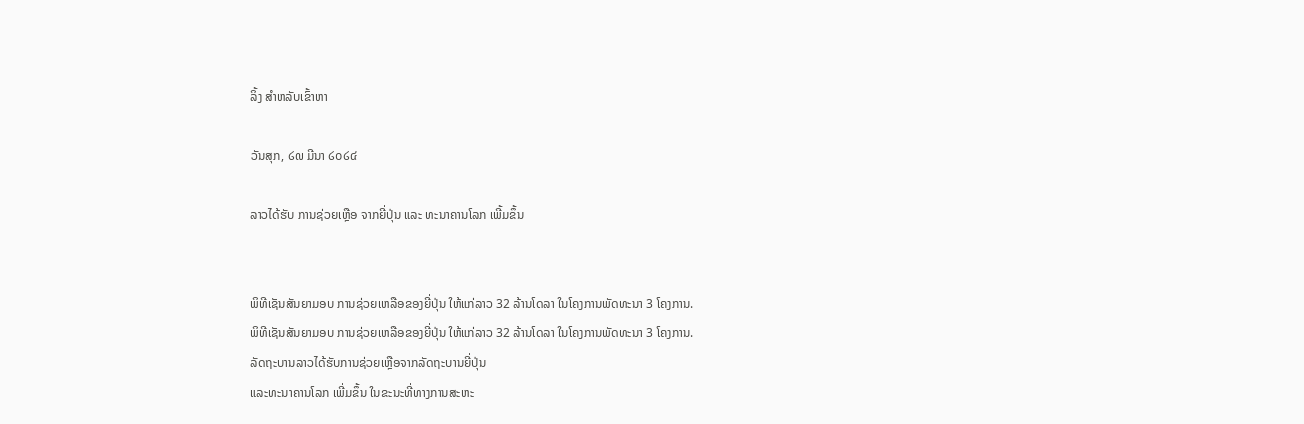ລິ້ງ ສຳຫລັບເຂົ້າຫາ

ວັນສຸກ, ໒໙ ມີນາ ໒໐໒໔

ລາວໄດ້ຮັບ ການຊ່ວຍເຫຼືອ ຈາກຍີ່ປຸ່ນ ແລະ ທະນາຄານໂລກ ເພີ້ມຂຶ້ນ


ພິທີເຊັນສັນຍາມອບ ການຊ່ວຍເຫລືອຂອງຍີ່ປຸ່ນ ໃຫ້ແກ່ລາວ 32 ລ້ານໂດລາ ໃນໂຄງການພັດທະນາ 3 ໂຄງການ.
ພິທີເຊັນສັນຍາມອບ ການຊ່ວຍເຫລືອຂອງຍີ່ປຸ່ນ ໃຫ້ແກ່ລາວ 32 ລ້ານໂດລາ ໃນໂຄງການພັດທະນາ 3 ໂຄງການ.
ລັດຖະບານລາວໄດ້ຮັບການຊ່ວຍເຫຼືອຈາກລັດຖະບານຍີ່ປຸ່ນ
ແລະທະນາຄານໂລກ ເພີ່ມຂຶ້ນ ໃນຂະນະທີ່ທາງການສະຫະ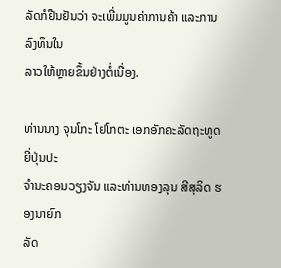ລັດກໍຢືນຢັນວ່າ ຈະເພີ່ມມູນຄ່າການຄ້າ ແລະການລົງທຶນໃນ
ລາວໃຫ້ຫຼາຍຂຶ້ນຢ່າງຕໍ່ເນື່ອງ.

ທ່ານນາງ ຈຸນໂກະ ໂຢໂກຕະ ເອກອັກຄະລັດຖະທູດຍີ່ປຸ່ນປະ
ຈໍານະຄອນວຽງຈັນ ແລະທ່ານທອງລຸນ ສີສຸລິດ ຮອງນາຍົກ
ລັດ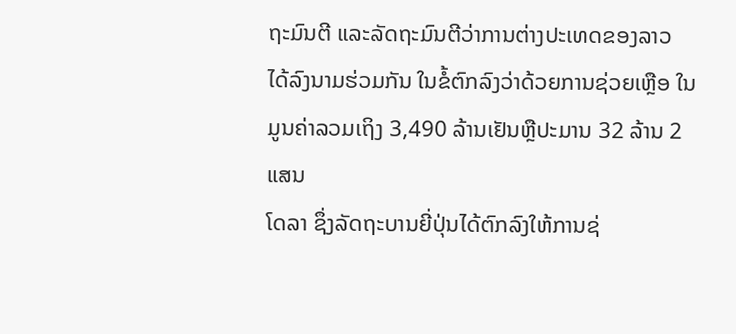ຖະມົນຕີ ແລະລັດຖະມົນຕີວ່າການຕ່າງປະເທດຂອງລາວ
ໄດ້ລົງນາມຮ່ວມກັນ ໃນຂໍ້ຕົກລົງວ່າດ້ວຍການຊ່ວຍເຫຼືອ ໃນ
ມູນຄ່າລວມເຖິງ 3,490 ລ້ານເຢັນຫຼືປະມານ 32 ລ້ານ 2 ແສນ
ໂດລາ ຊຶ່ງລັດຖະບານຍີ່ປຸ່ນໄດ້ຕົກລົງໃຫ້ການຊ່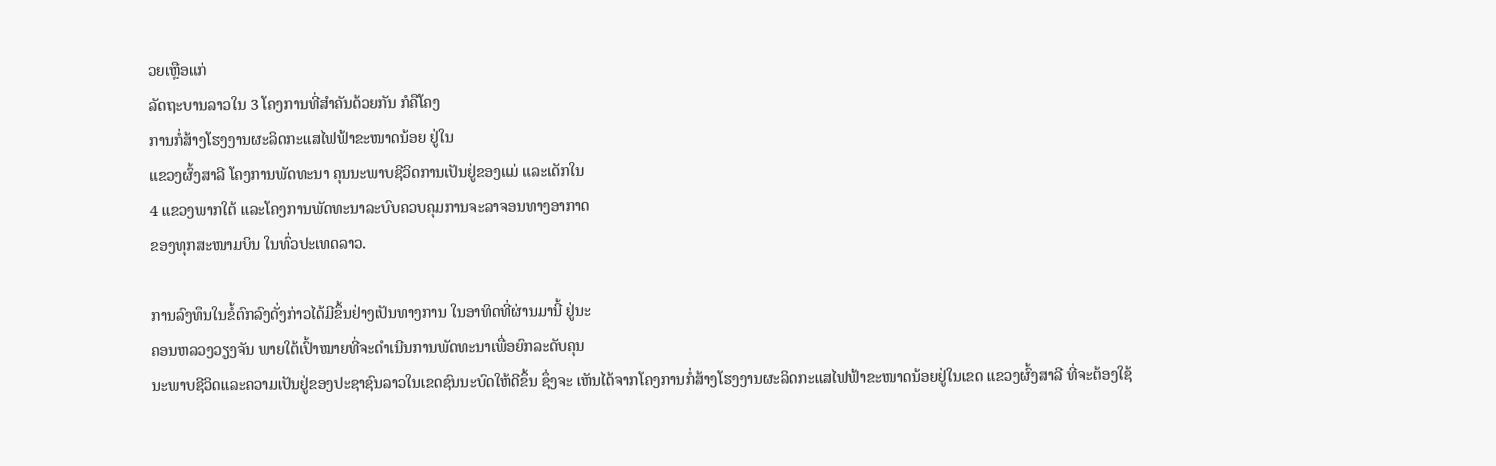ວຍເຫຼືອແກ່
ລັດຖະບານລາວໃນ 3 ໂຄງການທີ່ສໍາຄັນດ້ວຍກັນ ກໍຄືໂຄງ
ການກໍ່ສ້າງໂຮງງານຜະລິດກະແສໄຟຟ້າຂະໜາດນ້ອຍ ຢູ່ໃນ
ແຂວງຜົ້ງສາລີ ໂຄງການພັດທະນາ ຄຸນນະພາບຊີວິດການເປັນຢູ່ຂອງແມ່ ແລະເດັກໃນ
4 ແຂວງພາກໃຕ້ ແລະໂຄງການພັດທະນາລະບົບຄວບຄຸມການຈະລາຈອນທາງອາກາດ
ຂອງທຸກສະໜາມບິນ ໃນທົ່ວປະເທດລາວ.

ການລົງທຶນໃນຂໍ້ຕົກລົງດັ່ງກ່າວໄດ້ມີຂຶ້ນຢ່າງເປັນທາງການ ໃນອາທິດທີ່ຜ່ານມານີ້ ຢູ່ນະ
ຄອນຫລວງວຽງຈັນ ພາຍໃຕ້ເປົ້າໝາຍທີ່ຈະດໍາເນີນການພັດທະນາເພື່ອຍົກລະດັບຄຸນ
ນະພາບຊີວິດແລະຄວາມເປັນຢູ່ຂອງປະຊາຊົນລາວໃນເຂດຊົນນະບົດໃຫ້ດີຂຶ້ນ ຊຶ່ງຈະ ເຫັນໄດ້ຈາກໂຄງການກໍ່ສ້າງໂຮງງານຜະລິດກະແສໄຟຟ້າຂະໜາດນ້ອຍຢູ່ໃນເຂດ ແຂວງຜົ້ງສາລີ ທີ່ຈະຕ້ອງໃຊ້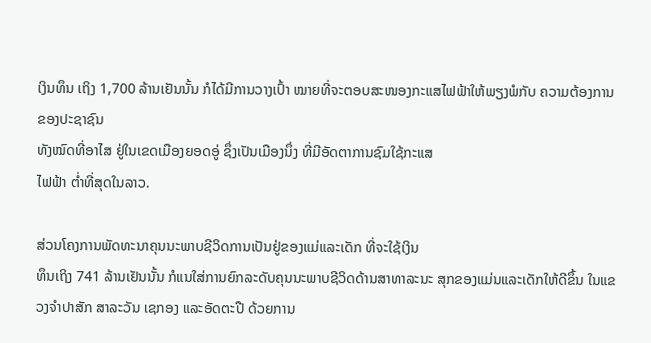ເງິນທຶນ ເຖິງ 1,700 ລ້ານເຢັນນັ້ນ ກໍໄດ້ມີການວາງເປົ້າ ໝາຍທີ່ຈະຕອບສະໜອງກະແສໄຟຟ້າໃຫ້ພຽງພໍກັບ ຄວາມຕ້ອງການຂອງປະຊາຊົນ
ທັງໝົດທີ່ອາໄສ ຢູ່ໃນເຂດເມືອງຍອດອູ່ ຊຶ່ງເປັນເມືອງນຶ່ງ ທີ່ມີອັດຕາການຊົມໃຊ້ກະແສ
ໄຟຟ້າ ຕໍ່າທີ່ສຸດໃນລາວ.

ສ່ວນໂຄງການພັດທະນາຄຸນນະພາບຊີວິດການເປັນຢູ່ຂອງແມ່ແລະເດັກ ທີ່ຈະໃຊ້ເງິນ
ທຶນເຖິງ 741 ລ້ານເຢັນນັ້ນ ກໍແນໃສ່ການຍົກລະດັບຄຸນນະພາບຊີວິດດ້ານສາທາລະນະ ສຸກຂອງແມ່ນແລະເດັກໃຫ້ດີຂຶ້ນ ໃນແຂວງຈໍາປາສັກ ສາລະວັນ ເຊກອງ ແລະອັດຕະປື ດ້ວຍການ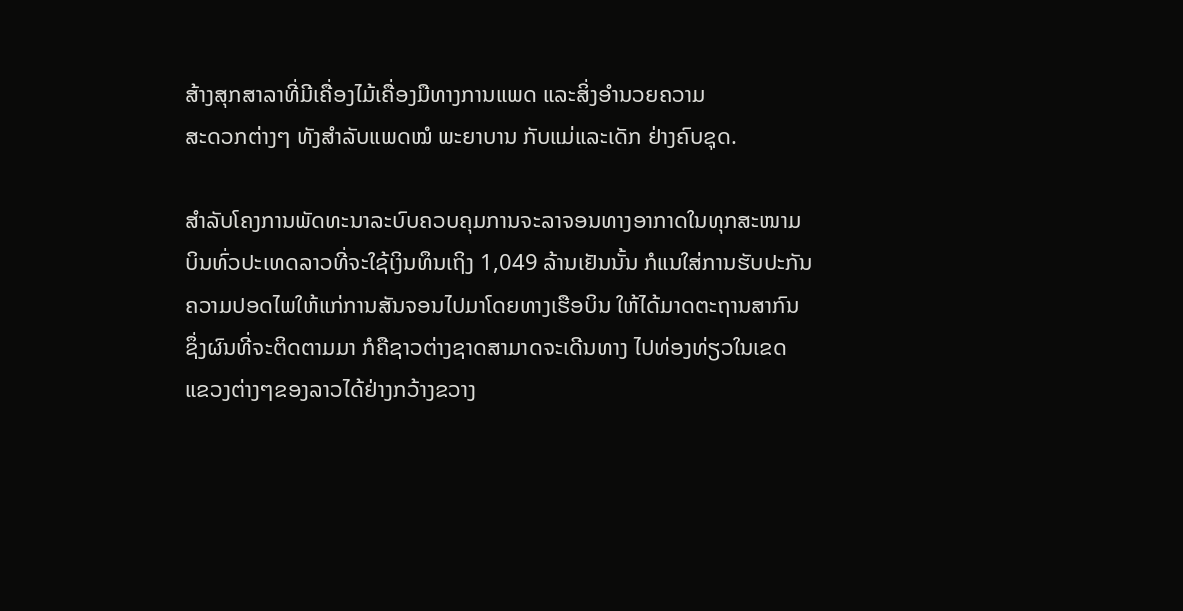ສ້າງສຸກສາລາທີ່ມີເຄື່ອງໄມ້ເຄື່ອງມືທາງການແພດ ແລະສິ່ງອໍານວຍຄວາມ
ສະດວກຕ່າງໆ ທັງສໍາລັບແພດໝໍ ພະຍາບານ ກັບແມ່ແລະເດັກ ຢ່າງຄົບຊຸດ.

ສໍາລັບໂຄງການພັດທະນາລະບົບຄວບຄຸມການຈະລາຈອນທາງອາກາດໃນທຸກສະໜາມ
ບິນທົ່ວປະເທດລາວທີ່ຈະໃຊ້ເງິນທຶນເຖິງ 1,049 ລ້ານເຢັນນັ້ນ ກໍແນໃສ່ການຮັບປະກັນ
ຄວາມປອດໄພໃຫ້ແກ່ການສັນຈອນໄປມາໂດຍທາງເຮືອບິນ ໃຫ້ໄດ້ມາດຕະຖານສາກົນ
ຊຶ່ງຜົນທີ່ຈະຕິດຕາມມາ ກໍຄືຊາວຕ່າງຊາດສາມາດຈະເດີນທາງ ໄປທ່ອງທ່ຽວໃນເຂດ ແຂວງຕ່າງໆຂອງລາວໄດ້ຢ່າງກວ້າງຂວາງ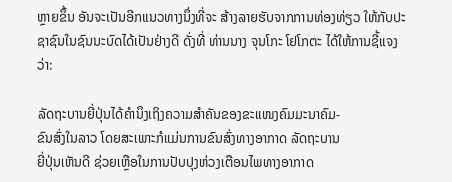ຫຼາຍຂຶ້ນ ອັນຈະເປັນອີກແນວທາງນຶ່ງທີ່ຈະ ສ້າງລາຍຮັບຈາກການທ່ອງທ່ຽວ ໃຫ້ກັບປະຊາຊົນໃນຊົນນະບົດໄດ້ເປັນຢ່າງດີ ດັ່ງທີ່ ທ່ານນາງ ຈຸນໂກະ ໂຢໂກຕະ ໄດ້ໃຫ້ການຊີ້ແຈງວ່າ:

ລັດຖະບານຍີ່ປຸ່ນໄດ້ຄໍານຶງເຖິງຄວາມສໍາຄັນຂອງຂະແໜງຄົມມະນາຄົມ-
ຂົນສົ່ງໃນລາວ ໂດຍສະເພາະກໍແມ່ນການຂົນສົ່ງທາງອາກາດ ລັດຖະບານ
ຍີ່ປຸ່ນເຫັນດີ ຊ່ວຍເຫຼືອໃນການປັບປຸງຫ່ວງເຕືອນໄພທາງອາກາດ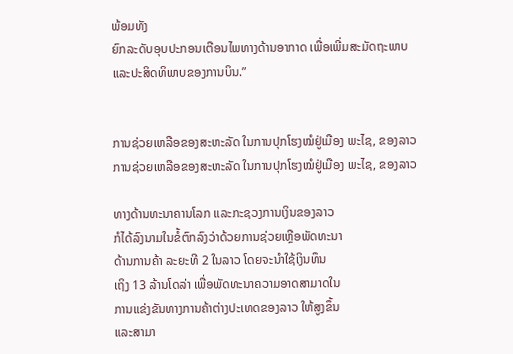ພ້ອມທັງ
ຍົກລະດັບອຸບປະກອນເຕືອນໄພທາງດ້ານອາກາດ ເພື່ອເພີ່ມສະມັດຖະພາບ
ແລະປະສິດທິພາບຂອງການບິນ.”


ການຊ່ວຍເຫລືອຂອງສະຫະລັດ ໃນການປຸກໂຮງໝໍຢູ່ເມືອງ ພະໄຊ, ຂອງລາວ
ການຊ່ວຍເຫລືອຂອງສະຫະລັດ ໃນການປຸກໂຮງໝໍຢູ່ເມືອງ ພະໄຊ, ຂອງລາວ

ທາງດ້ານທະນາຄານໂລກ ແລະກະຊວງການເງິນຂອງລາວ
ກໍໄດ້ລົງນາມໃນຂໍ້ຕົກລົງວ່າດ້ວຍການຊ່ວຍເຫຼືອພັດທະນາ
ດ້ານການຄ້າ ລະຍະທີ 2 ໃນລາວ ໂດຍຈະນໍາໃຊ້ເງິນທຶນ
ເຖິງ 13 ລ້ານໂດລ່າ ເພື່ອພັດທະນາຄວາມອາດສາມາດໃນ
ການແຂ່ງຂັນທາງການຄ້າຕ່າງປະເທດຂອງລາວ ໃຫ້ສູງຂຶ້ນ
ແລະສາມາ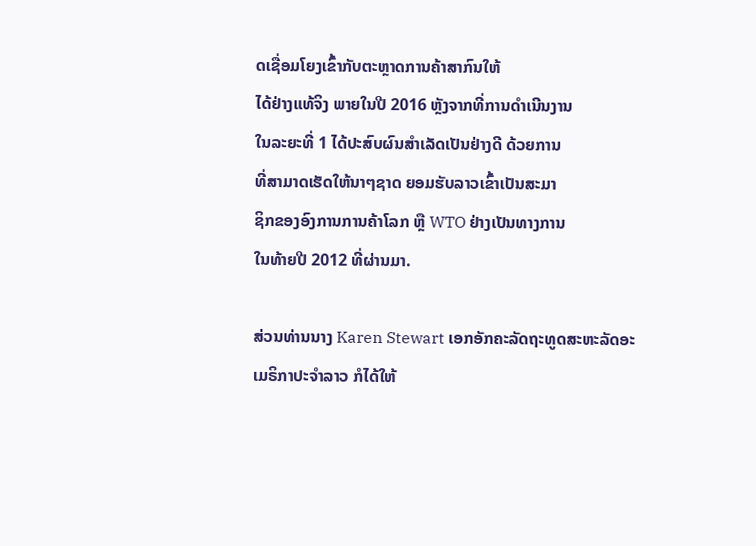ດເຊື່ອມໂຍງເຂົ້າກັບຕະຫຼາດການຄ້າສາກົນໃຫ້
ໄດ້ຢ່າງແທ້ຈິງ ພາຍໃນປີ 2016 ຫຼັງຈາກທີ່ການດໍາເນີນງານ
ໃນລະຍະທີ່ 1 ໄດ້ປະສົບຜົນສໍາເລັດເປັນຢ່າງດີ ດ້ວຍການ
ທີ່ສາມາດເຮັດໃຫ້ນາໆຊາດ ຍອມຮັບລາວເຂົ້າເປັນສະມາ
ຊິກຂອງອົງການການຄ້າໂລກ ຫຼື WTO ຢ່າງເປັນທາງການ
ໃນທ້າຍປີ 2012 ທີ່ຜ່ານມາ.

ສ່ວນທ່ານນາງ Karen Stewart ເອກອັກຄະລັດຖະທູດສະຫະລັດອະເມຣິກາປະຈໍາລາວ ກໍໄດ້ໃຫ້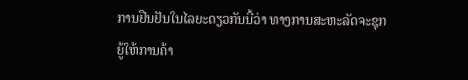ການຢືນຢັນໃນໄລຍະດຽວກັນນີ້ວ່າ ທາງການສະຫະລັດຈະຊຸກຍູ້ໃຫ້ການຄ້າ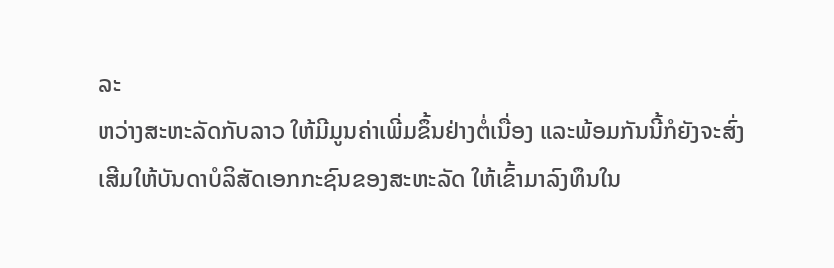ລະ
ຫວ່າງສະຫະລັດກັບລາວ ໃຫ້ມີມູນຄ່າເພີ່ມຂຶ້ນຢ່າງຕໍ່ເນື່ອງ ແລະພ້ອມກັນນີ້ກໍຍັງຈະສົ່ງ
ເສີມໃຫ້ບັນດາບໍລິສັດເອກກະຊົນຂອງສະຫະລັດ ໃຫ້ເຂົ້າມາລົງທຶນໃນ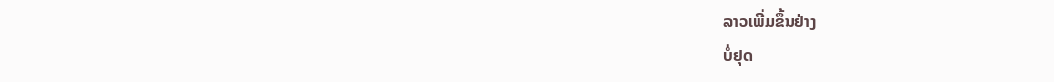ລາວເພີ່ມຂຶ້ນຢ່າງ
ບໍ່ຢຸດ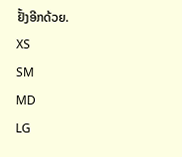ຢັ້ງອີກດ້ວຍ.
XS
SM
MD
LG